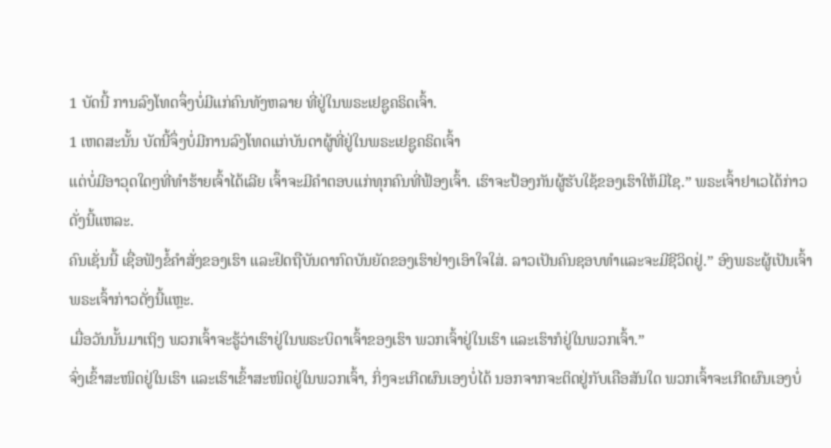1 ບັດນີ້ ການລົງໂທດຈຶ່ງບໍ່ມີແກ່ຄົນທັງຫລາຍ ທີ່ຢູ່ໃນພຣະເຢຊູຄຣິດເຈົ້າ.
1 ເຫດສະນັ້ນ ບັດນີ້ຈຶ່ງບໍ່ມີການລົງໂທດແກ່ບັນດາຜູ້ທີ່ຢູ່ໃນພຣະເຢຊູຄຣິດເຈົ້າ
ແຕ່ບໍ່ມີອາວຸດໃດໆທີ່ທຳຮ້າຍເຈົ້າໄດ້ເລີຍ ເຈົ້າຈະມີຄຳຕອບແກ່ທຸກຄົນທີ່ຟ້ອງເຈົ້າ. ເຮົາຈະປ້ອງກັນຜູ້ຮັບໃຊ້ຂອງເຮົາໃຫ້ມີໄຊ.” ພຣະເຈົ້າຢາເວໄດ້ກ່າວດັ່ງນີ້ແຫລະ.
ຄົນເຊັ່ນນີ້ ເຊື່ອຟັງຂໍ້ຄຳສັ່ງຂອງເຮົາ ແລະຢຶດຖືບັນດາກົດບັນຍັດຂອງເຮົາຢ່າງເອົາໃຈໃສ່. ລາວເປັນຄົນຊອບທຳແລະຈະມີຊີວິດຢູ່.” ອົງພຣະຜູ້ເປັນເຈົ້າ ພຣະເຈົ້າກ່າວດັ່ງນີ້ແຫຼະ.
ເມື່ອວັນນັ້ນມາເຖິງ ພວກເຈົ້າຈະຮູ້ວ່າເຮົາຢູ່ໃນພຣະບິດາເຈົ້າຂອງເຮົາ ພວກເຈົ້າຢູ່ໃນເຮົາ ແລະເຮົາກໍຢູ່ໃນພວກເຈົ້າ.”
ຈົ່ງເຂົ້າສະໜິດຢູ່ໃນເຮົາ ແລະເຮົາເຂົ້າສະໜິດຢູ່ໃນພວກເຈົ້າ, ກິ່ງຈະເກີດຜົນເອງບໍ່ໄດ້ ນອກຈາກຈະຕິດຢູ່ກັບເຄືອສັນໃດ ພວກເຈົ້າຈະເກີດຜົນເອງບໍ່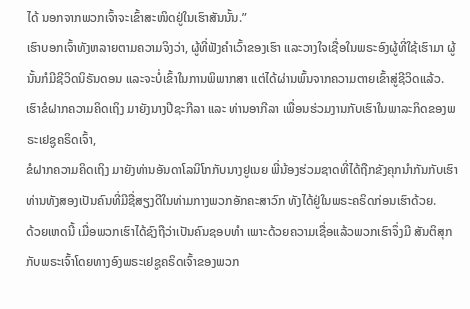ໄດ້ ນອກຈາກພວກເຈົ້າຈະເຂົ້າສະໜິດຢູ່ໃນເຮົາສັນນັ້ນ.”
ເຮົາບອກເຈົ້າທັງຫລາຍຕາມຄວາມຈິງວ່າ, ຜູ້ທີ່ຟັງຄຳເວົ້າຂອງເຮົາ ແລະວາງໃຈເຊື່ອໃນພຣະອົງຜູ້ທີ່ໃຊ້ເຮົາມາ ຜູ້ນັ້ນກໍມີຊີວິດນິຣັນດອນ ແລະຈະບໍ່ເຂົ້າໃນການພິພາກສາ ແຕ່ໄດ້ຜ່ານພົ້ນຈາກຄວາມຕາຍເຂົ້າສູ່ຊີວິດແລ້ວ.
ເຮົາຂໍຝາກຄວາມຄິດເຖິງ ມາຍັງນາງປີຊະກີລາ ແລະ ທ່ານອາກີລາ ເພື່ອນຮ່ວມງານກັບເຮົາໃນພາລະກິດຂອງພຣະເຢຊູຄຣິດເຈົ້າ,
ຂໍຝາກຄວາມຄິດເຖິງ ມາຍັງທ່ານອັນດາໂລນິໂກກັບນາງຢູເນຍ ພີ່ນ້ອງຮ່ວມຊາດທີ່ໄດ້ຖືກຂັງຄຸກນຳກັນກັບເຮົາ ທ່ານທັງສອງເປັນຄົນທີ່ມີຊື່ສຽງດີໃນທ່າມກາງພວກອັກຄະສາວົກ ທັງໄດ້ຢູ່ໃນພຣະຄຣິດກ່ອນເຮົາດ້ວຍ.
ດ້ວຍເຫດນີ້ ເມື່ອພວກເຮົາໄດ້ຊົງຖືວ່າເປັນຄົນຊອບທຳ ເພາະດ້ວຍຄວາມເຊື່ອແລ້ວພວກເຮົາຈຶ່ງມີ ສັນຕິສຸກກັບພຣະເຈົ້າໂດຍທາງອົງພຣະເຢຊູຄຣິດເຈົ້າຂອງພວກ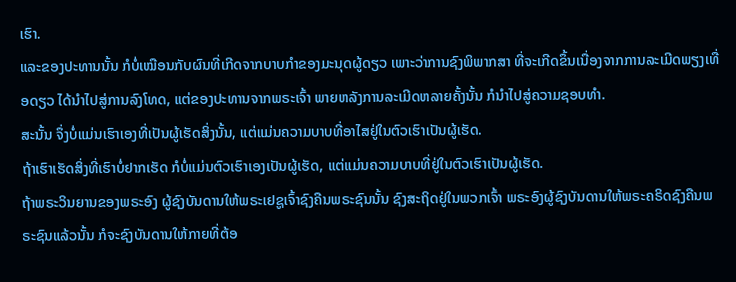ເຮົາ.
ແລະຂອງປະທານນັ້ນ ກໍບໍ່ເໝືອນກັບຜົນທີ່ເກີດຈາກບາບກຳຂອງມະນຸດຜູ້ດຽວ ເພາະວ່າການຊົງພິພາກສາ ທີ່ຈະເກີດຂຶ້ນເນື່ອງຈາກການລະເມີດພຽງເທື່ອດຽວ ໄດ້ນຳໄປສູ່ການລົງໂທດ, ແຕ່ຂອງປະທານຈາກພຣະເຈົ້າ ພາຍຫລັງການລະເມີດຫລາຍຄັ້ງນັ້ນ ກໍນຳໄປສູ່ຄວາມຊອບທຳ.
ສະນັ້ນ ຈຶ່ງບໍ່ແມ່ນເຮົາເອງທີ່ເປັນຜູ້ເຮັດສິ່ງນັ້ນ, ແຕ່ແມ່ນຄວາມບາບທີ່ອາໄສຢູ່ໃນຕົວເຮົາເປັນຜູ້ເຮັດ.
ຖ້າເຮົາເຮັດສິ່ງທີ່ເຮົາບໍ່ຢາກເຮັດ ກໍບໍ່ແມ່ນຕົວເຮົາເອງເປັນຜູ້ເຮັດ, ແຕ່ແມ່ນຄວາມບາບທີ່ຢູ່ໃນຕົວເຮົາເປັນຜູ້ເຮັດ.
ຖ້າພຣະວິນຍານຂອງພຣະອົງ ຜູ້ຊົງບັນດານໃຫ້ພຣະເຢຊູເຈົ້າຊົງຄືນພຣະຊົນນັ້ນ ຊົງສະຖິດຢູ່ໃນພວກເຈົ້າ ພຣະອົງຜູ້ຊົງບັນດານໃຫ້ພຣະຄຣິດຊົງຄືນພຣະຊົນແລ້ວນັ້ນ ກໍຈະຊົງບັນດານໃຫ້ກາຍທີ່ຕ້ອ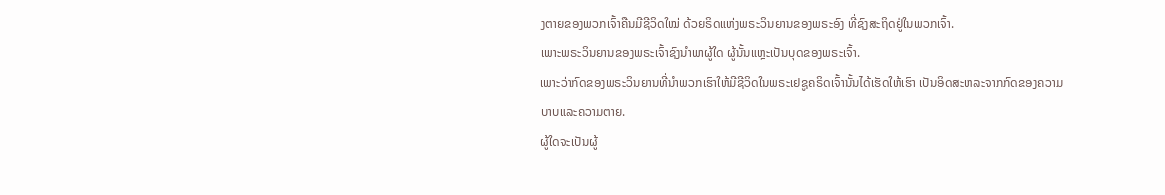ງຕາຍຂອງພວກເຈົ້າຄືນມີຊີວິດໃໝ່ ດ້ວຍຣິດແຫ່ງພຣະວິນຍານຂອງພຣະອົງ ທີ່ຊົງສະຖິດຢູ່ໃນພວກເຈົ້າ.
ເພາະພຣະວິນຍານຂອງພຣະເຈົ້າຊົງນຳພາຜູ້ໃດ ຜູ້ນັ້ນແຫຼະເປັນບຸດຂອງພຣະເຈົ້າ.
ເພາະວ່າກົດຂອງພຣະວິນຍານທີ່ນຳພວກເຮົາໃຫ້ມີຊີວິດໃນພຣະເຢຊູຄຣິດເຈົ້ານັ້ນໄດ້ເຮັດໃຫ້ເຮົາ ເປັນອິດສະຫລະຈາກກົດຂອງຄວາມບາບແລະຄວາມຕາຍ.
ຜູ້ໃດຈະເປັນຜູ້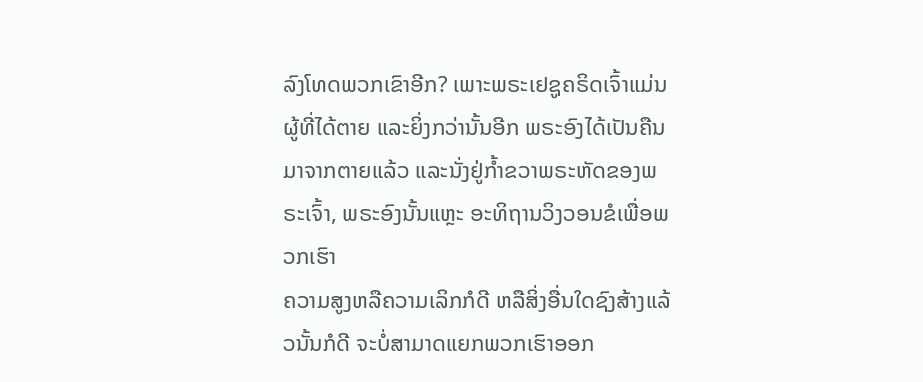ລົງໂທດພວກເຂົາອີກ? ເພາະພຣະເຢຊູຄຣິດເຈົ້າແມ່ນຜູ້ທີ່ໄດ້ຕາຍ ແລະຍິ່ງກວ່ານັ້ນອີກ ພຣະອົງໄດ້ເປັນຄືນມາຈາກຕາຍແລ້ວ ແລະນັ່ງຢູ່ກໍ້າຂວາພຣະຫັດຂອງພຣະເຈົ້າ, ພຣະອົງນັ້ນແຫຼະ ອະທິຖານວິງວອນຂໍເພື່ອພວກເຮົາ
ຄວາມສູງຫລືຄວາມເລິກກໍດີ ຫລືສິ່ງອື່ນໃດຊົງສ້າງແລ້ວນັ້ນກໍດີ ຈະບໍ່ສາມາດແຍກພວກເຮົາອອກ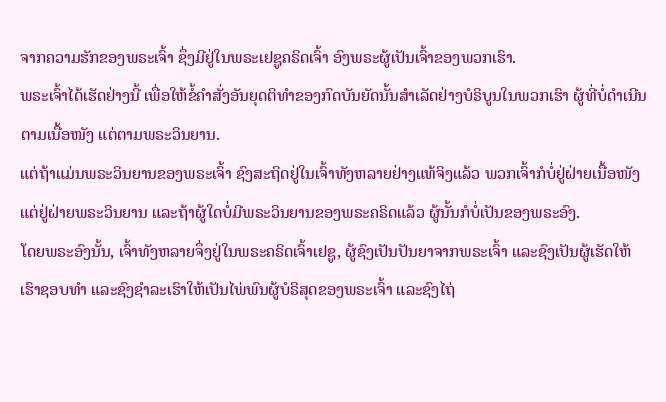ຈາກຄວາມຮັກຂອງພຣະເຈົ້າ ຊຶ່ງມີຢູ່ໃນພຣະເຢຊູຄຣິດເຈົ້າ ອົງພຣະຜູ້ເປັນເຈົ້າຂອງພວກເຮົາ.
ພຣະເຈົ້າໄດ້ເຮັດຢ່າງນີ້ ເພື່ອໃຫ້ຂໍ້ຄຳສັ່ງອັນຍຸດຕິທຳຂອງກົດບັນຍັດນັ້ນສຳເລັດຢ່າງບໍຣິບູນໃນພວກເຮົາ ຜູ້ທີ່ບໍ່ດຳເນີນຕາມເນື້ອໜັງ ແຕ່ຕາມພຣະວິນຍານ.
ແຕ່ຖ້າແມ່ນພຣະວິນຍານຂອງພຣະເຈົ້າ ຊົງສະຖິດຢູ່ໃນເຈົ້າທັງຫລາຍຢ່າງແທ້ຈິງແລ້ວ ພວກເຈົ້າກໍບໍ່ຢູ່ຝ່າຍເນື້ອໜັງ ແຕ່ຢູ່ຝ່າຍພຣະວິນຍານ ແລະຖ້າຜູ້ໃດບໍ່ມີພຣະວິນຍານຂອງພຣະຄຣິດແລ້ວ ຜູ້ນັ້ນກໍບໍ່ເປັນຂອງພຣະອົງ.
ໂດຍພຣະອົງນັ້ນ, ເຈົ້າທັງຫລາຍຈຶ່ງຢູ່ໃນພຣະຄຣິດເຈົ້າເຢຊູ, ຜູ້ຊົງເປັນປັນຍາຈາກພຣະເຈົ້າ ແລະຊົງເປັນຜູ້ເຮັດໃຫ້ເຮົາຊອບທຳ ແລະຊົງຊຳລະເຮົາໃຫ້ເປັນໄພ່ພົນຜູ້ບໍຣິສຸດຂອງພຣະເຈົ້າ ແລະຊົງໄຖ່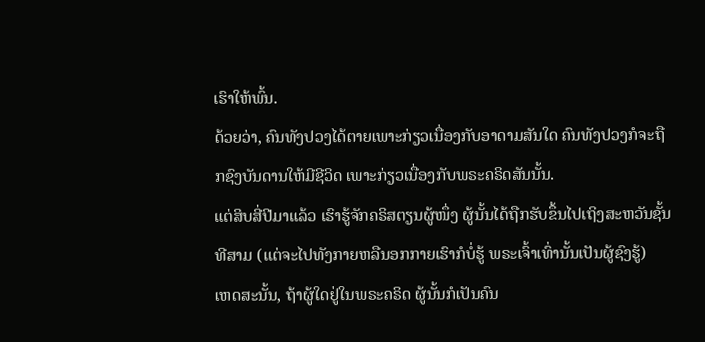ເຮົາໃຫ້ພົ້ນ.
ດ້ວຍວ່າ, ຄົນທັງປວງໄດ້ຕາຍເພາະກ່ຽວເນື່ອງກັບອາດາມສັນໃດ ຄົນທັງປວງກໍຈະຖືກຊົງບັນດານໃຫ້ມີຊີວິດ ເພາະກ່ຽວເນື່ອງກັບພຣະຄຣິດສັນນັ້ນ.
ແຕ່ສິບສີ່ປີມາແລ້ວ ເຮົາຮູ້ຈັກຄຣິສຕຽນຜູ້ໜຶ່ງ ຜູ້ນັ້ນໄດ້ຖືກຮັບຂຶ້ນໄປເຖິງສະຫວັນຊັ້ນທີສາມ (ແຕ່ຈະໄປທັງກາຍຫລືນອກກາຍເຮົາກໍບໍ່ຮູ້ ພຣະເຈົ້າເທົ່ານັ້ນເປັນຜູ້ຊົງຮູ້)
ເຫດສະນັ້ນ, ຖ້າຜູ້ໃດຢູ່ໃນພຣະຄຣິດ ຜູ້ນັ້ນກໍເປັນຄົນ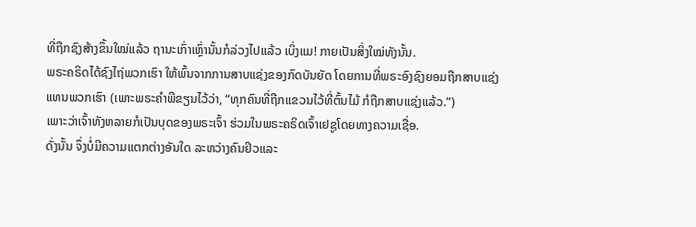ທີ່ຖືກຊົງສ້າງຂຶ້ນໃໝ່ແລ້ວ ຖານະເກົ່າເຫຼົ່ານັ້ນກໍລ່ວງໄປແລ້ວ ເບິ່ງແມ! ກາຍເປັນສິ່ງໃໝ່ທັງນັ້ນ.
ພຣະຄຣິດໄດ້ຊົງໄຖ່ພວກເຮົາ ໃຫ້ພົ້ນຈາກການສາບແຊ່ງຂອງກົດບັນຍັດ ໂດຍການທີ່ພຣະອົງຊົງຍອມຖືກສາບແຊ່ງແທນພວກເຮົາ (ເພາະພຣະຄຳພີຂຽນໄວ້ວ່າ, “ທຸກຄົນທີ່ຖືກແຂວນໄວ້ທີ່ຕົ້ນໄມ້ ກໍຖືກສາບແຊ່ງແລ້ວ.”)
ເພາະວ່າເຈົ້າທັງຫລາຍກໍເປັນບຸດຂອງພຣະເຈົ້າ ຮ່ວມໃນພຣະຄຣິດເຈົ້າເຢຊູໂດຍທາງຄວາມເຊື່ອ.
ດັ່ງນັ້ນ ຈຶ່ງບໍ່ມີຄວາມແຕກຕ່າງອັນໃດ ລະຫວ່າງຄົນຢິວແລະ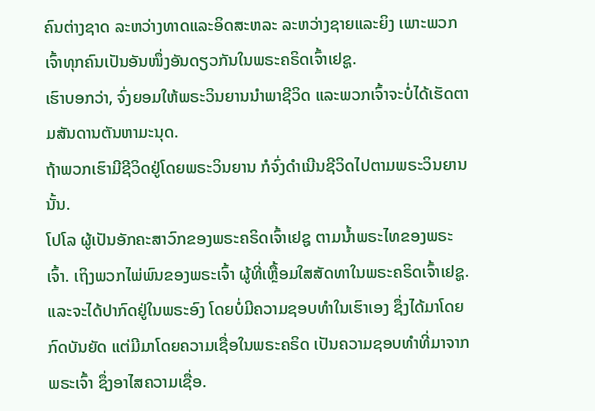ຄົນຕ່າງຊາດ ລະຫວ່າງທາດແລະອິດສະຫລະ ລະຫວ່າງຊາຍແລະຍິງ ເພາະພວກເຈົ້າທຸກຄົນເປັນອັນໜຶ່ງອັນດຽວກັນໃນພຣະຄຣິດເຈົ້າເຢຊູ.
ເຮົາບອກວ່າ, ຈົ່ງຍອມໃຫ້ພຣະວິນຍານນຳພາຊີວິດ ແລະພວກເຈົ້າຈະບໍ່ໄດ້ເຮັດຕາມສັນດານຕັນຫາມະນຸດ.
ຖ້າພວກເຮົາມີຊີວິດຢູ່ໂດຍພຣະວິນຍານ ກໍຈົ່ງດຳເນີນຊີວິດໄປຕາມພຣະວິນຍານນັ້ນ.
ໂປໂລ ຜູ້ເປັນອັກຄະສາວົກຂອງພຣະຄຣິດເຈົ້າເຢຊູ ຕາມນໍ້າພຣະໄທຂອງພຣະເຈົ້າ. ເຖິງພວກໄພ່ພົນຂອງພຣະເຈົ້າ ຜູ້ທີ່ເຫຼື້ອມໃສສັດທາໃນພຣະຄຣິດເຈົ້າເຢຊູ.
ແລະຈະໄດ້ປາກົດຢູ່ໃນພຣະອົງ ໂດຍບໍ່ມີຄວາມຊອບທຳໃນເຮົາເອງ ຊຶ່ງໄດ້ມາໂດຍກົດບັນຍັດ ແຕ່ມີມາໂດຍຄວາມເຊື່ອໃນພຣະຄຣິດ ເປັນຄວາມຊອບທຳທີ່ມາຈາກພຣະເຈົ້າ ຊຶ່ງອາໄສຄວາມເຊື່ອ.